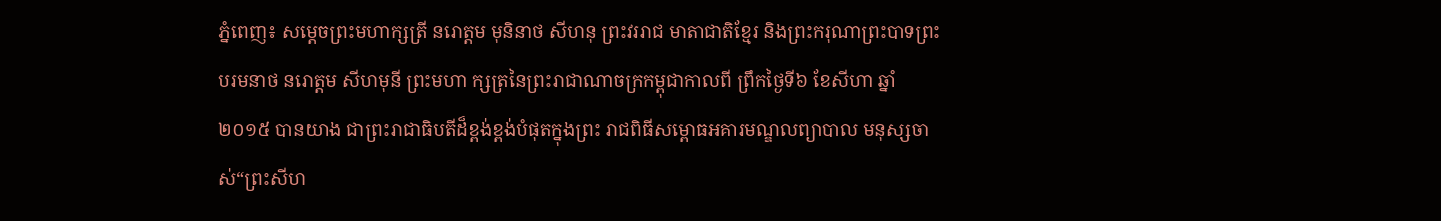ភ្នំពេញ៖ សម្ដេចព្រះមហាក្សត្រី នរោត្ដម មុនិនាថ សីហនុ ព្រះវររាជ មាតាជាតិខ្មែរ និងព្រះករុណាព្រះបាទព្រះ បរមនាថ នរោត្ដម សីហមុនី ព្រះមហា ក្សត្រនៃព្រះរាជាណាចក្រកម្ពុជាកាលពី ព្រឹកថ្ងៃទី៦ ខែសីហា ឆ្នាំ២០១៥ បានយាង ជាព្រះរាជាធិបតីដ៏ខ្ពង់ខ្ពង់បំផុតក្នុងព្រះ រាជពិធីសម្ពោធអគារមណ្ឌលព្យាបាល មនុស្សចាស់“ព្រះសីហ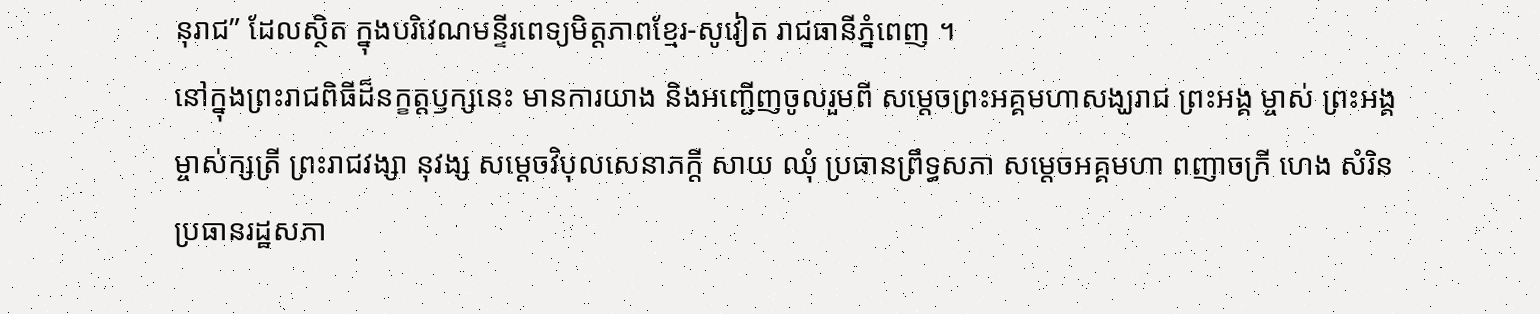នុរាជ” ដែលស្ថិត ក្នុងបរិវេណមន្ទីរពេទ្យមិត្ដភាពខ្មែរ-សូវៀត រាជធានីភ្នំពេញ ។
នៅក្នុងព្រះរាជពិធីដ៏នក្ខត្ដឫក្សនេះ មានការយាង និងអញ្ជើញចូលរួមពី សម្ដេចព្រះអគ្គមហាសង្ឃរាជ ព្រះអង្គ ម្ចាស់ ព្រះអង្គម្ចាស់ក្សត្រី ព្រះរាជវង្សា នុវង្ស សម្ដេចវិបុលសេនាភក្ដី សាយ ឈុំ ប្រធានព្រឹទ្ធសភា សម្ដេចអគ្គមហា ពញាចក្រី ហេង សំរិន ប្រធានរដ្ឋសភា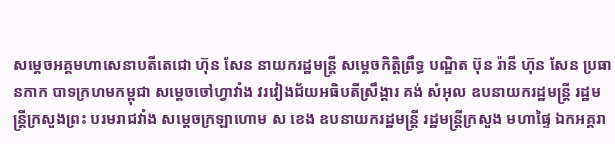សម្ដេចអគ្គមហាសេនាបតីតេជោ ហ៊ុន សែន នាយករដ្ឋមន្ដ្រី សម្ដេចកិត្ដិព្រឹទ្ធ បណ្ឌិត ប៊ុន រ៉ានី ហ៊ុន សែន ប្រធានកាក បាទក្រហមកម្ពុជា សម្ដេចចៅហ្វាវាំង វរវៀងជ័យអធិបតីស្រឹង្គារ គង់ សំអុល ឧបនាយករដ្ឋមន្ដ្រី រដ្ឋមន្ដ្រីក្រសួងព្រះ បរមរាជវាំង សម្ដេចក្រឡាហោម ស ខេង ឧបនាយករដ្ឋមន្ដ្រី រដ្ឋមន្ដ្រីក្រសួង មហាផ្ទៃ ឯកអគ្គរា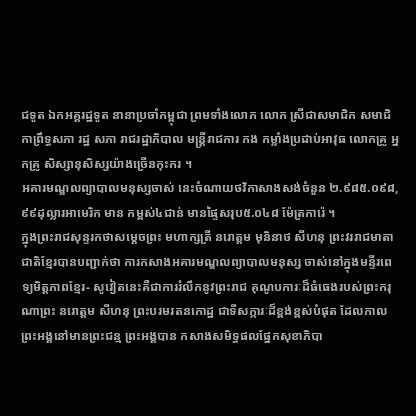ជទូត ឯកអគ្គរដ្ឋទូត នានាប្រចាំកម្ពុជា ព្រមទាំងលោក លោក ស្រីជាសមាជិក សមាជិកាព្រឹទ្ធសភា រដ្ឋ សភា រាជរដ្ឋាភិបាល មន្ដ្រីរាជការ កង កម្លាំងប្រដាប់អាវុធ លោកគ្រូ អ្នកគ្រូ សិស្សានុសិស្សយ៉ាងច្រើនកុះករ ។
អគារមណ្ឌលព្យាបាលមនុស្សចាស់ នេះចំណាយថវិកាសាងសង់ចំនួន ២.៩៨៥.០៩៨,៩៩ដុល្លារអាមេរិក មាន កម្ពស់៤ជាន់ មានផ្ទៃសរុប៥.០៤៨ ម៉ែត្រការ៉េ ។
ក្នុងព្រះរាជសុន្ទរកថាសម្ដេចព្រះ មហាក្សត្រី នរោត្ដម មុនិនាថ សីហនុ ព្រះវររាជមាតាជាតិខ្មែរបានបញ្ជាក់ថា ការកសាងអគារមណ្ឌលព្យាបាលមនុស្ស ចាស់នៅក្នុងមន្ទីរពេទ្យមិត្ដភាពខ្មែរ- សូវៀតនេះគឺជាការរំលឹកនូវព្រះរាជ គុណូបការៈដ៏ធំធេងរបស់ព្រះករុណាព្រះ នរោត្ដម សីហនុ ព្រះបរមរតនកោដ្ឋ ជាទីសក្ការៈដ៏ខ្ពង់ខ្ពស់បំផុត ដែលកាល ព្រះអង្គនៅមានព្រះជន្ម ព្រះអង្គបាន កសាងសមិទ្ធផលផ្នែកសុខាភិបា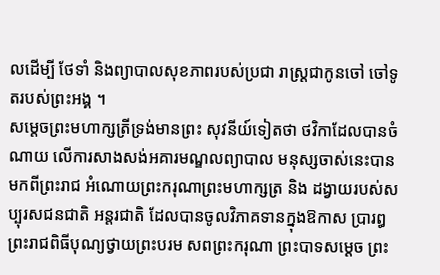លដើម្បី ថែទាំ និងព្យាបាលសុខភាពរបស់ប្រជា រាស្ដ្រជាកូនចៅ ចៅទូតរបស់ព្រះអង្គ ។
សម្ដេចព្រះមហាក្សត្រីទ្រង់មានព្រះ សុវនីយ៍ទៀតថា ថវិកាដែលបានចំណាយ លើការសាងសង់អគារមណ្ឌលព្យាបាល មនុស្សចាស់នេះបានមកពីព្រះរាជ អំណោយព្រះករុណាព្រះមហាក្សត្រ និង ដង្វាយរបស់សប្បុរសជនជាតិ អន្ដរជាតិ ដែលបានចូលវិភាគទានក្នុងឱកាស ប្រារឰព្រះរាជពិធីបុណ្យថ្វាយព្រះបរម សពព្រះករុណា ព្រះបាទសម្ដេច ព្រះ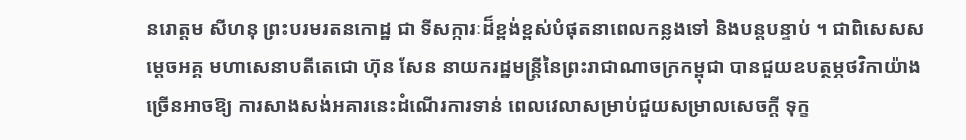នរោត្ដម សីហនុ ព្រះបរមរតនកោដ្ឋ ជា ទីសក្ការៈដ៏ខ្ពង់ខ្ពស់បំផុតនាពេលកន្លងទៅ និងបន្ដបន្ទាប់ ។ ជាពិសេសសម្ដេចអគ្គ មហាសេនាបតីតេជោ ហ៊ុន សែន នាយករដ្ឋមន្ដ្រីនៃព្រះរាជាណាចក្រកម្ពុជា បានជួយឧបត្ថម្ភថវិកាយ៉ាងច្រើនអាចឱ្យ ការសាងសង់អគារនេះដំណើរការទាន់ ពេលវេលាសម្រាប់ជួយសម្រាលសេចក្ដី ទុក្ខ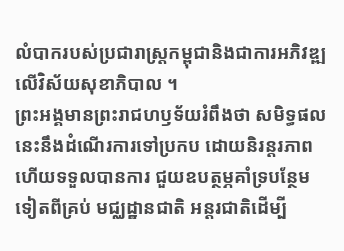លំបាករបស់ប្រជារាស្ដ្រកម្ពុជានិងជាការអភិវឌ្ឍលើវិស័យសុខាភិបាល ។
ព្រះអង្គមានព្រះរាជហឫទ័យរំពឹងថា សមិទ្ធផលនេះនឹងដំណើរការទៅប្រកប ដោយនិរន្ដរភាព ហើយទទួលបានការ ជួយឧបត្ថម្ភគាំទ្របន្ថែមទៀតពីគ្រប់ មជ្ឈដ្ឋានជាតិ អន្ដរជាតិដើម្បី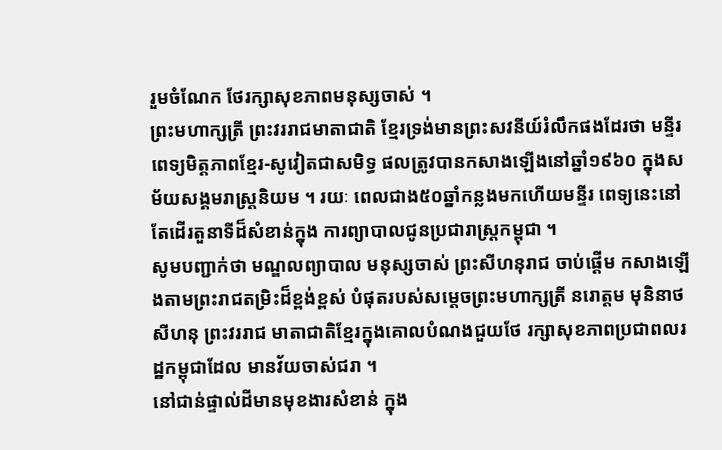រួមចំណែក ថែរក្សាសុខភាពមនុស្សចាស់ ។
ព្រះមហាក្សត្រី ព្រះវររាជមាតាជាតិ ខ្មែរទ្រង់មានព្រះសវនីយ៍រំលឹកផងដែរថា មន្ទីរពេទ្យមិត្ដភាពខ្មែរ-សូវៀតជាសមិទ្ធ ផលត្រូវបានកសាងឡើងនៅឆ្នាំ១៩៦០ ក្នុងសម័យសង្គមរាស្ដ្រនិយម ។ រយៈ ពេលជាង៥០ឆ្នាំកន្លងមកហើយមន្ទីរ ពេទ្យនេះនៅតែដើរតួនាទីដ៏សំខាន់ក្នុង ការព្យាបាលជូនប្រជារាស្ដ្រកម្ពុជា ។
សូមបញ្ជាក់ថា មណ្ឌលព្យាបាល មនុស្សចាស់ ព្រះសីហនុរាជ ចាប់ផ្ដើម កសាងឡើងតាមព្រះរាជតម្រិះដ៏ខ្ពង់ខ្ពស់ បំផុតរបស់សម្ដេចព្រះមហាក្សត្រី នរោត្ដម មុនិនាថ សីហនុ ព្រះវររាជ មាតាជាតិខ្មែរក្នុងគោលបំណងជួយថែ រក្សាសុខភាពប្រជាពលរដ្ឋកម្ពុជាដែល មានវ័យចាស់ជរា ។
នៅជាន់ផ្ទាល់ដីមានមុខងារសំខាន់ ក្នុង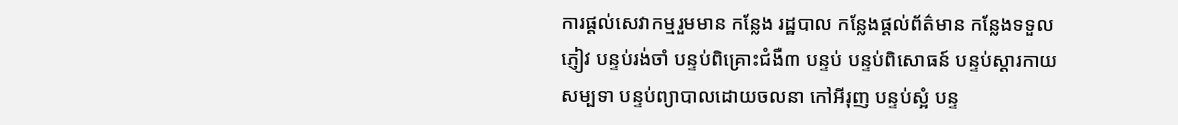ការផ្ដល់សេវាកម្មរួមមាន កន្លែង រដ្ឋបាល កន្លែងផ្ដល់ព័ត៌មាន កន្លែងទទួល ភ្ញៀវ បន្ទប់រង់ចាំ បន្ទប់ពិគ្រោះជំងឺ៣ បន្ទប់ បន្ទប់ពិសោធន៍ បន្ទប់ស្ដារកាយ សម្បទា បន្ទប់ព្យាបាលដោយចលនា កៅអីរុញ បន្ទប់ស្អំ បន្ទ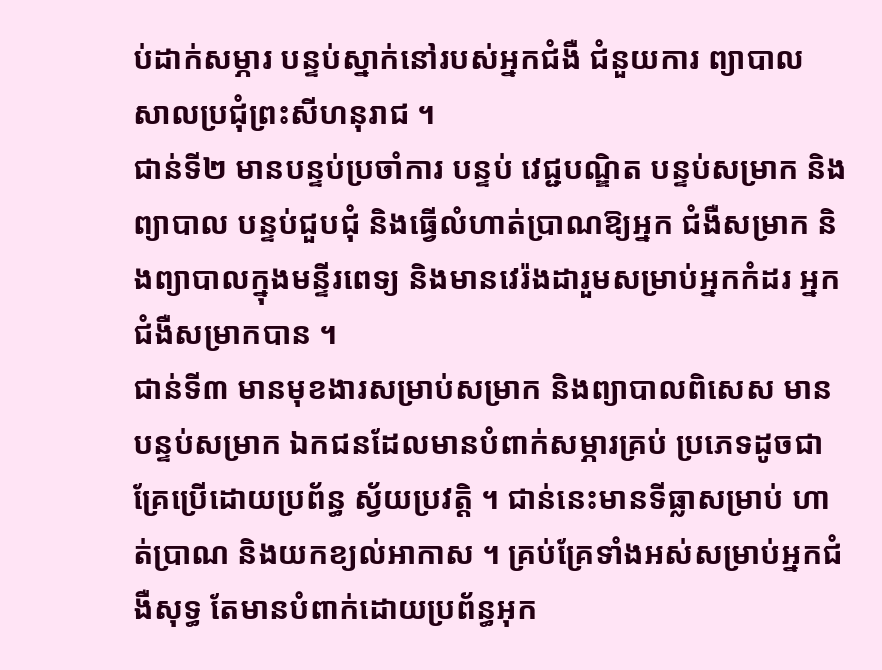ប់ដាក់សម្ភារ បន្ទប់ស្នាក់នៅរបស់អ្នកជំងឺ ជំនួយការ ព្យាបាល សាលប្រជុំព្រះសីហនុរាជ ។
ជាន់ទី២ មានបន្ទប់ប្រចាំការ បន្ទប់ វេជ្ជបណ្ឌិត បន្ទប់សម្រាក និងព្យាបាល បន្ទប់ជួបជុំ និងធ្វើលំហាត់ប្រាណឱ្យអ្នក ជំងឺសម្រាក និងព្យាបាលក្នុងមន្ទីរពេទ្យ និងមានវេរ៉ងដារួមសម្រាប់អ្នកកំដរ អ្នកជំងឺសម្រាកបាន ។
ជាន់ទី៣ មានមុខងារសម្រាប់សម្រាក និងព្យាបាលពិសេស មានបន្ទប់សម្រាក ឯកជនដែលមានបំពាក់សម្ភារគ្រប់ ប្រភេទដូចជា គ្រែប្រើដោយប្រព័ន្ធ ស្វ័យប្រវត្ដិ ។ ជាន់នេះមានទីធ្លាសម្រាប់ ហាត់ប្រាណ និងយកខ្យល់អាកាស ។ គ្រប់គ្រែទាំងអស់សម្រាប់អ្នកជំងឺសុទ្ធ តែមានបំពាក់ដោយប្រព័ន្ធអុក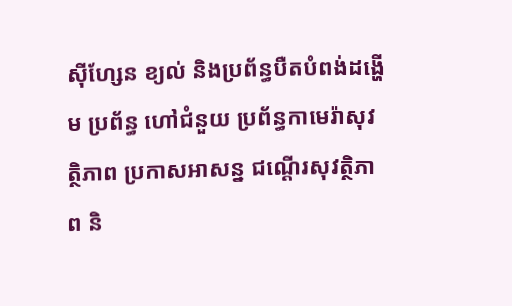ស៊ីហ្សែន ខ្យល់ និងប្រព័ន្ធបឺតបំពង់ដង្ហើម ប្រព័ន្ធ ហៅជំនួយ ប្រព័ន្ធកាមេរ៉ាសុវត្ថិភាព ប្រកាសអាសន្ន ជណ្ដើរសុវត្ថិភាព និ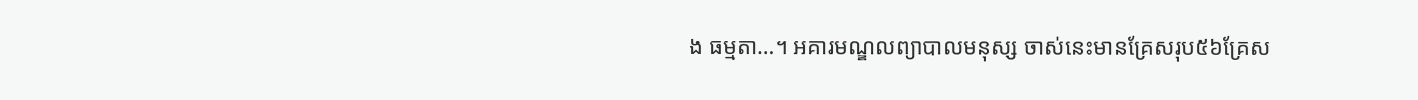ង ធម្មតា…។ អគារមណ្ឌលព្យាបាលមនុស្ស ចាស់នេះមានគ្រែសរុប៥៦គ្រែស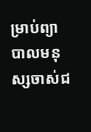ម្រាប់ព្យាបាលមនុស្សចាស់ជ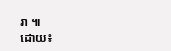រា ៕
ដោយ៖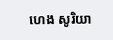ហេង សូរិយា